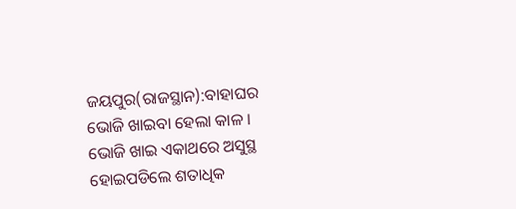ଜୟପୁର(ରାଜସ୍ଥାନ):ବାହାଘର ଭୋଜି ଖାଇବା ହେଲା କାଳ । ଭୋଜି ଖାଇ ଏକାଥରେ ଅସୁସ୍ଥ ହୋଇପଡିଲେ ଶତାଧିକ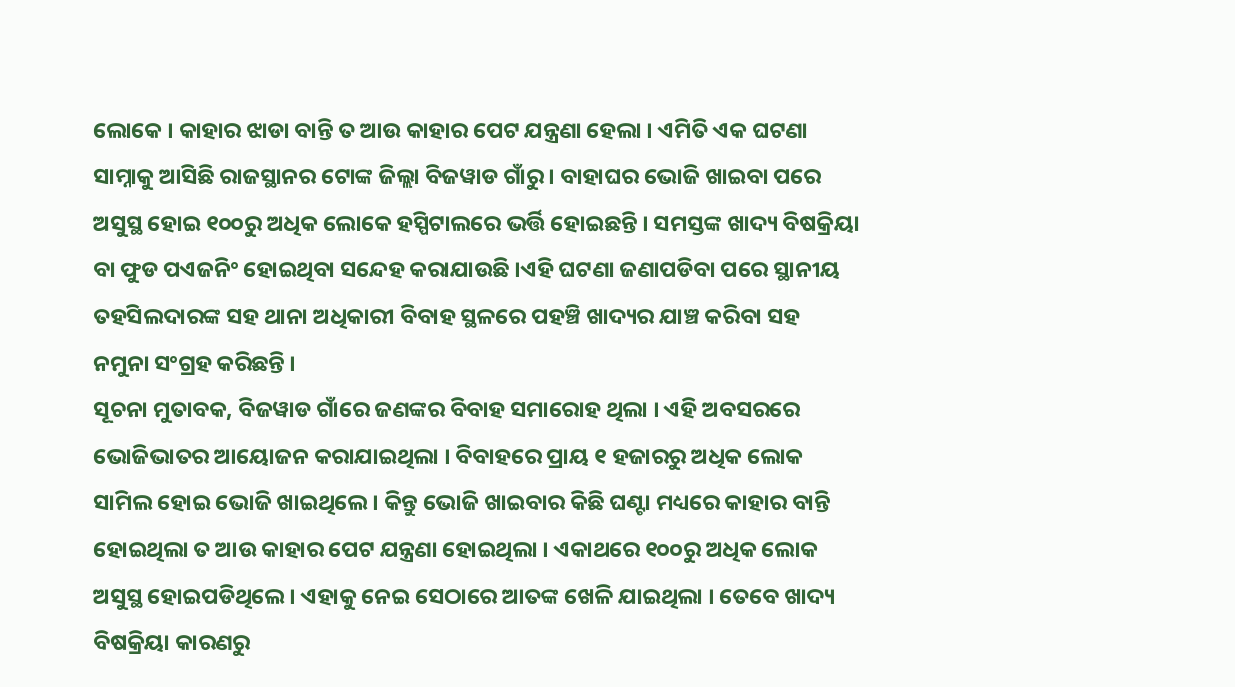ଲୋକେ । କାହାର ଝାଡା ବାନ୍ତି ତ ଆଉ କାହାର ପେଟ ଯନ୍ତ୍ରଣା ହେଲା । ଏମିତି ଏକ ଘଟଣା ସାମ୍ନାକୁ ଆସିଛି ରାଜସ୍ଥାନର ଟୋଙ୍କ ଜିଲ୍ଲା ବିଜୱାଡ ଗାଁରୁ । ବାହାଘର ଭୋଜି ଖାଇବା ପରେ ଅସୁସ୍ଥ ହୋଇ ୧୦୦ରୁ ଅଧିକ ଲୋକେ ହସ୍ପିଟାଲରେ ଭର୍ତ୍ତି ହୋଇଛନ୍ତି । ସମସ୍ତଙ୍କ ଖାଦ୍ୟ ବିଷକ୍ରିୟା ବା ଫୁଡ ପଏଜନିଂ ହୋଇଥିବା ସନ୍ଦେହ କରାଯାଉଛି ।ଏହି ଘଟଣା ଜଣାପଡିବା ପରେ ସ୍ଥାନୀୟ ତହସିଲଦାରଙ୍କ ସହ ଥାନା ଅଧିକାରୀ ବିବାହ ସ୍ଥଳରେ ପହଞ୍ଚି ଖାଦ୍ୟର ଯାଞ୍ଚ କରିବା ସହ ନମୁନା ସଂଗ୍ରହ କରିଛନ୍ତି ।
ସୂଚନା ମୁତାବକ, ବିଜୱାଡ ଗାଁରେ ଜଣଙ୍କର ବିବାହ ସମାରୋହ ଥିଲା । ଏହି ଅବସରରେ ଭୋଜିଭାତର ଆୟୋଜନ କରାଯାଇଥିଲା । ବିବାହରେ ପ୍ରାୟ ୧ ହଜାରରୁ ଅଧିକ ଲୋକ ସାମିଲ ହୋଇ ଭୋଜି ଖାଇଥିଲେ । କିନ୍ତୁ ଭୋଜି ଖାଇବାର କିଛି ଘଣ୍ଟା ମଧ୍ୟରେ କାହାର ବାନ୍ତି ହୋଇଥିଲା ତ ଆଉ କାହାର ପେଟ ଯନ୍ତ୍ରଣା ହୋଇଥିଲା । ଏକାଥରେ ୧୦୦ରୁ ଅଧିକ ଲୋକ ଅସୁସ୍ଥ ହୋଇପଡିଥିଲେ । ଏହାକୁ ନେଇ ସେଠାରେ ଆତଙ୍କ ଖେଳି ଯାଇଥିଲା । ତେବେ ଖାଦ୍ୟ ବିଷକ୍ରିୟା କାରଣରୁ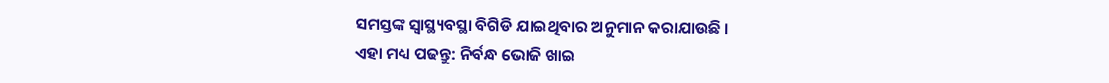ସମସ୍ତଙ୍କ ସ୍ବାସ୍ଥ୍ୟବସ୍ଥା ବିଗିଡି ଯାଇଥିବାର ଅନୁମାନ କରାଯାଉଛି ।
ଏହା ମଧ୍ୟ ପଢନ୍ତୁ: ନିର୍ବନ୍ଧ ଭୋଜି ଖାଇ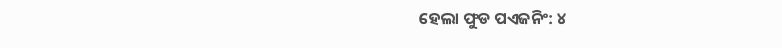ହେଲା ଫୁଡ ପଏଜନିଂ: ୪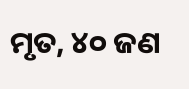ମୃତ, ୪୦ ଜଣ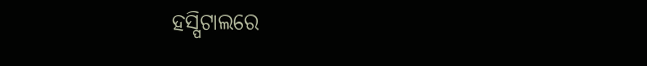ହସ୍ପିଟାଲରେ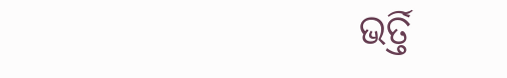ଭର୍ତ୍ତି